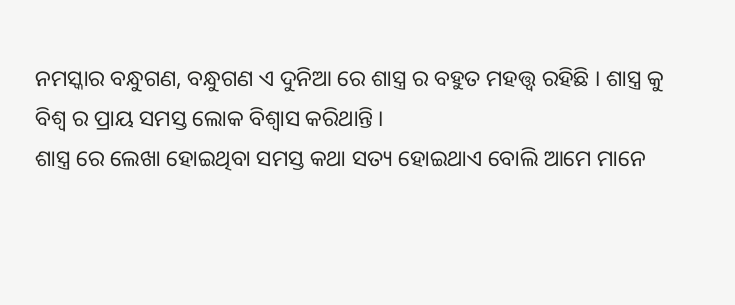ନମସ୍କାର ବନ୍ଧୁଗଣ, ବନ୍ଧୁଗଣ ଏ ଦୁନିଆ ରେ ଶାସ୍ତ୍ର ର ବହୁତ ମହତ୍ତ୍ୱ ରହିଛି । ଶାସ୍ତ୍ର କୁ ବିଶ୍ଵ ର ପ୍ରାୟ ସମସ୍ତ ଲୋକ ବିଶ୍ୱାସ କରିଥାନ୍ତି ।
ଶାସ୍ତ୍ର ରେ ଲେଖା ହୋଇଥିବା ସମସ୍ତ କଥା ସତ୍ୟ ହୋଇଥାଏ ବୋଲି ଆମେ ମାନେ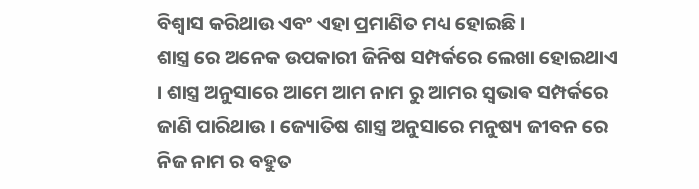ବିଶ୍ୱାସ କରିଥାଉ ଏବଂ ଏହା ପ୍ରମାଣିତ ମଧ୍ୟ ହୋଇଛି ।
ଶାସ୍ତ୍ର ରେ ଅନେକ ଉପକାରୀ ଜିନିଷ ସମ୍ପର୍କରେ ଲେଖା ହୋଇଥାଏ । ଶାସ୍ତ୍ର ଅନୁସାରେ ଆମେ ଆମ ନାମ ରୁ ଆମର ସ୍ଵଭାଵ ସମ୍ପର୍କରେ ଜାଣି ପାରିଥାଉ । ଜ୍ୟୋତିଷ ଶାସ୍ତ୍ର ଅନୁସାରେ ମନୁଷ୍ୟ ଜୀବନ ରେ ନିଜ ନାମ ର ବହୁତ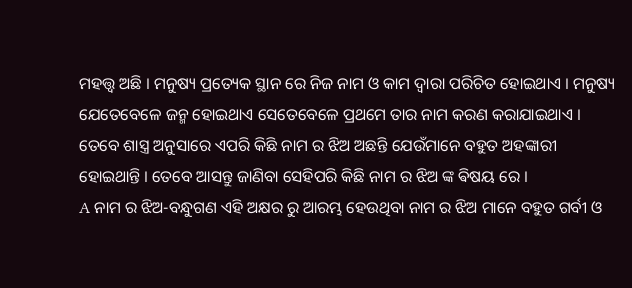ମହତ୍ତ୍ୱ ଅଛି । ମନୁଷ୍ୟ ପ୍ରତ୍ୟେକ ସ୍ଥାନ ରେ ନିଜ ନାମ ଓ କାମ ଦ୍ୱାରା ପରିଚିତ ହୋଇଥାଏ । ମନୁଷ୍ୟ ଯେତେବେଳେ ଜନ୍ମ ହୋଇଥାଏ ସେତେବେଳେ ପ୍ରଥମେ ତାର ନାମ କରଣ କରାଯାଇଥାଏ । ତେବେ ଶାସ୍ତ୍ର ଅନୁସାରେ ଏପରି କିଛି ନାମ ର ଝିଅ ଅଛନ୍ତି ଯେଉଁମାନେ ବହୁତ ଅହଙ୍କାରୀ ହୋଇଥାନ୍ତି । ତେବେ ଆସନ୍ତୁ ଜାଣିବା ସେହିପରି କିଛି ନାମ ର ଝିଅ ଙ୍କ ଵିଷୟ ରେ ।
A ନାମ ର ଝିଅ-ବନ୍ଧୁଗଣ ଏହି ଅକ୍ଷର ରୁ ଆରମ୍ଭ ହେଉଥିବା ନାମ ର ଝିଅ ମାନେ ବହୁତ ଗର୍ବୀ ଓ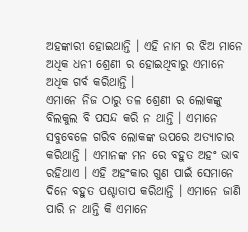ଅହଙ୍କାରୀ ହୋଇଥାନ୍ତି । ଏହି ନାମ ର ଝିଅ ମାନେ ଅଧିକ ଧନୀ ଶ୍ରେଣୀ ର ହୋଇଥିବାରୁ ଏମାନେ ଅଧିକ ଗର୍ବ କରିଥାନ୍ତି ।
ଏମାନେ ନିଜ ଠାରୁ ତଳ ଶ୍ରେଣୀ ର ଲୋକଙ୍କୁ ବିଲକୁଲ ବି ପସନ୍ଦ କରି ନ ଥାନ୍ତି । ଏମାନେ ସବୁବେଳେ ଗରିବ ଲୋକଙ୍କ ଉପରେ ଅତ୍ୟାଚାର କରିଥାନ୍ତି । ଏମାନଙ୍କ ମନ ରେ ବହୁତ ଅହଂ ଭାବ ରହିଥାଏ । ଏହି ଅହଂକାର ଗୁଣ ପାଇଁ ସେମାନେ ଦିନେ ବହୁତ ପଶ୍ଚାତାପ କରିଥାନ୍ତି । ଏମାନେ ଜାଣି ପାରି ନ ଥାନ୍ତି କି ଏମାନେ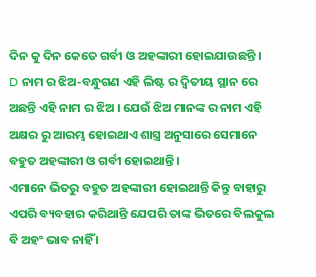ଦିନ କୁ ଦିନ କେତେ ଗର୍ବୀ ଓ ଅହଙ୍କାରୀ ହୋଇଯାଉଛନ୍ତି ।
D ନାମ ର ଝିଅ-ବନ୍ଧୁଗଣ ଏହି ଲିଷ୍ଟ ର ଦ୍ଵିତୀୟ ସ୍ଥାନ ରେ ଅଛନ୍ତି ଏହି ନାମ ର ଝିଅ । ଯେଉଁ ଝିଅ ମାନଙ୍କ ର ନାମ ଏହି ଅକ୍ଷର ରୁ ଆରମ୍ଭ ହୋଇଥାଏ ଶାସ୍ତ୍ର ଅନୁସାରେ ସେମାନେ ବହୁତ ଅହଙ୍କାରୀ ଓ ଗର୍ବୀ ହୋଇଥାନ୍ତି ।
ଏମାନେ ଭିତରୁ ବହୁତ ଅହଙ୍କାରୀ ହୋଇଥାନ୍ତି କିନ୍ତୁ ବାହାରୁ ଏପରି ବ୍ୟବହାର କରିଥାନ୍ତି ଯେପରି ତାଙ୍କ ଭିତରେ ବିଲକୁଲ ବି ଅହଂ ଭାବ ନାହିଁ ।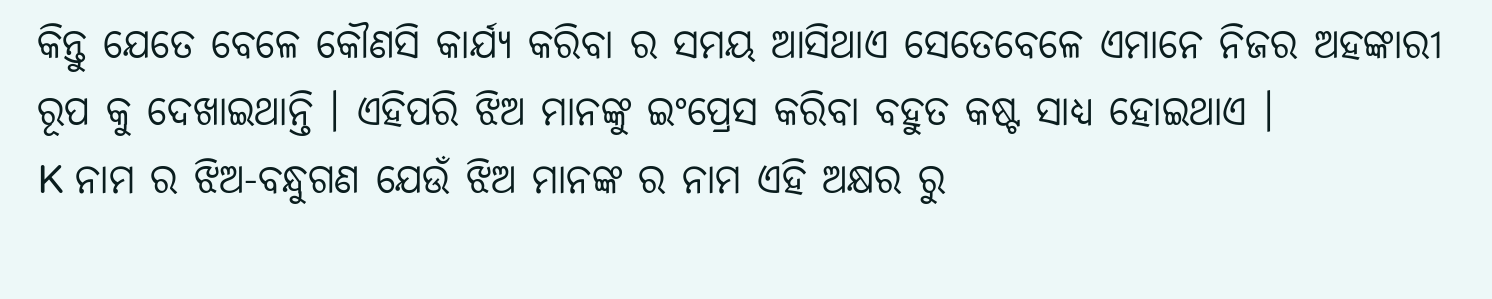କିନ୍ତୁ ଯେତେ ବେଳେ କୌଣସି କାର୍ଯ୍ୟ କରିବା ର ସମୟ ଆସିଥାଏ ସେତେବେଳେ ଏମାନେ ନିଜର ଅହଙ୍କାରୀ ରୂପ କୁ ଦେଖାଇଥାନ୍ତି । ଏହିପରି ଝିଅ ମାନଙ୍କୁ ଇଂପ୍ରେସ କରିବା ବହୁତ କଷ୍ଟ ସାଧ୍ୟ ହୋଇଥାଏ ।
K ନାମ ର ଝିଅ-ବନ୍ଧୁଗଣ ଯେଉଁ ଝିଅ ମାନଙ୍କ ର ନାମ ଏହି ଅକ୍ଷର ରୁ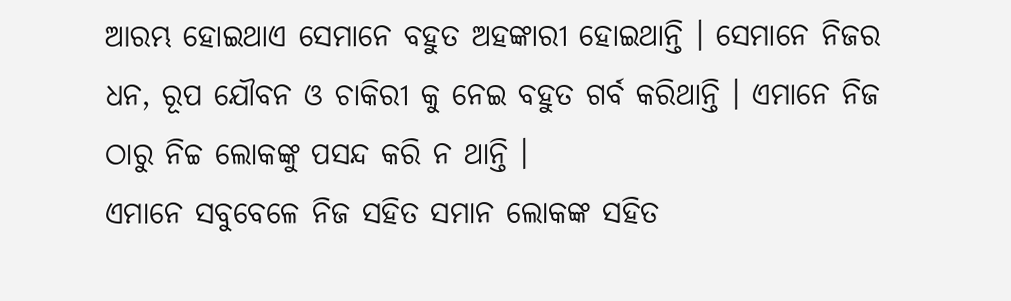ଆରମ୍ଭ ହୋଇଥାଏ ସେମାନେ ବହୁତ ଅହଙ୍କାରୀ ହୋଇଥାନ୍ତି । ସେମାନେ ନିଜର ଧନ, ରୂପ ଯୌବନ ଓ ଚାକିରୀ କୁ ନେଇ ବହୁତ ଗର୍ବ କରିଥାନ୍ତି । ଏମାନେ ନିଜ ଠାରୁ ନିଚ୍ଚ ଲୋକଙ୍କୁ ପସନ୍ଦ କରି ନ ଥାନ୍ତି ।
ଏମାନେ ସବୁବେଳେ ନିଜ ସହିତ ସମାନ ଲୋକଙ୍କ ସହିତ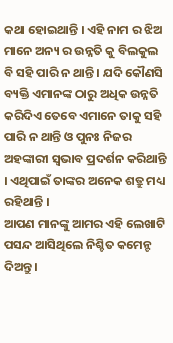କଥା ହୋଇଥାନ୍ତି । ଏହି ନାମ ର ଝିଅ ମାନେ ଅନ୍ୟ ର ଉନ୍ନତି କୁ ବିଲକୁଲ ବି ସହି ପାରି ନ ଥାନ୍ତି । ଯଦି କୌଣସି ବ୍ୟକ୍ତି ଏମାନଙ୍କ ଠାରୁ ଅଧିକ ଉନ୍ନତି କରିଦିଏ ତେବେ ଏମାନେ ତାକୁ ସହି ପାରି ନ ଥାନ୍ତି ଓ ପୁନଃ ନିଜର ଅହଙ୍କାରୀ ସ୍ୱଭାବ ପ୍ରଦର୍ଶନ କରିଥାନ୍ତି । ଏଥିପାଇଁ ତାଙ୍କର ଅନେକ ଶତ୍ରୁ ମଧ୍ୟ ରହିଥାନ୍ତି ।
ଆପଣ ମାନଙ୍କୁ ଆମର ଏହି ଲେଖାଟି ପସନ୍ଦ ଆସିଥିଲେ ନିଶ୍ଚିତ କମେନ୍ଟ ଦିଅନ୍ତୁ ।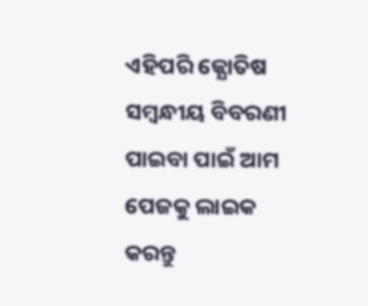ଏହିପରି ଜ୍ଯୋତିଷ ସମ୍ବନ୍ଧୀୟ ବିବରଣୀ ପାଇବା ପାଇଁ ଆମ ପେଜକୁ ଲାଇକ କରନ୍ତୁ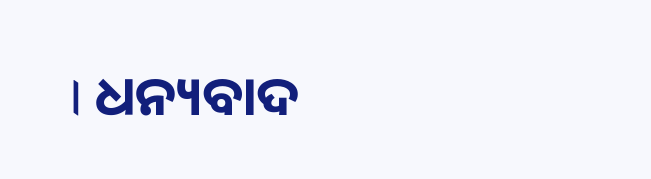। ଧନ୍ୟବାଦ